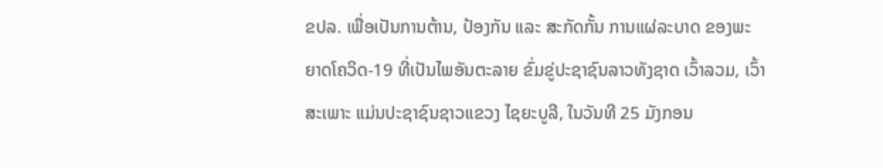ຂປລ. ເພື່ອເປັນການຕ້ານ, ປ້ອງກັນ ແລະ ສະກັດກັ້ນ ການແຜ່ລະບາດ ຂອງພະຍາດໂຄວິດ-19 ທີ່ເປັນໄພອັນຕະລາຍ ຂົ່ມຂູ່ປະຊາຊົນລາວທັງຊາດ ເວົ້າລວມ, ເວົ້າສະເພາະ ແມ່ນປະຊາຊົນຊາວແຂວງ ໄຊຍະບູລີ, ໃນວັນທີ 25 ມັງກອນ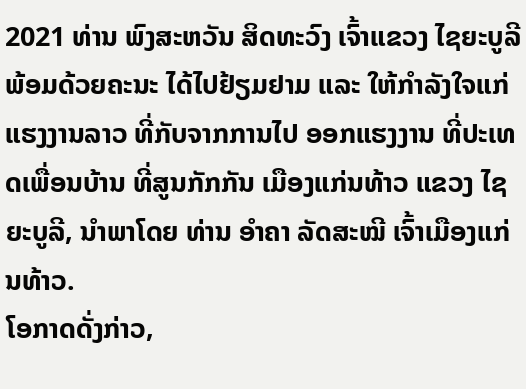2021 ທ່ານ ພົງສະຫວັນ ສິດທະວົງ ເຈົ້າແຂວງ ໄຊຍະບູລີ ພ້ອມດ້ວຍຄະນະ ໄດ້ໄປຢ້ຽມຢາມ ແລະ ໃຫ້ກໍາລັງໃຈແກ່ແຮງງານລາວ ທີ່ກັບຈາກການໄປ ອອກແຮງງານ ທີ່ປະເທດເພື່ອນບ້ານ ທີ່ສູນກັກກັນ ເມືອງແກ່ນທ້າວ ແຂວງ ໄຊຍະບູລີ, ນໍາພາໂດຍ ທ່ານ ອໍາຄາ ລັດສະໝີ ເຈົ້າເມືອງແກ່ນທ້າວ.
ໂອກາດດັ່ງກ່າວ,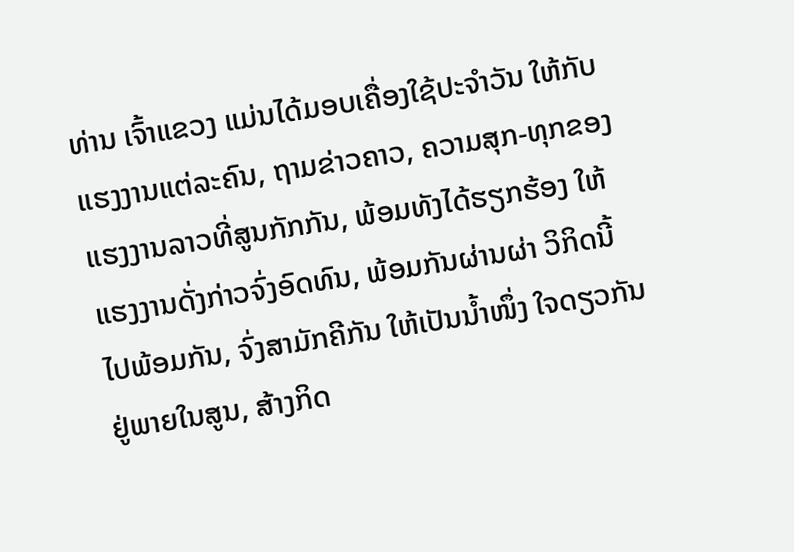ທ່ານ ເຈົ້າແຂວງ ແມ່ນໄດ້ມອບເຄື່ອງໃຊ້ປະຈໍາວັນ ໃຫ້ກັບແຮງງານແຕ່ລະຄົນ, ຖາມຂ່າວຄາວ, ຄວາມສຸກ-ທຸກຂອງ ແຮງງານລາວທີ່ສູນກັກກັນ, ພ້ອມທັງໄດ້ຮຽກຮ້ອງ ໃຫ້ແຮງງານດັ່ງກ່າວຈົ່ງອົດທົນ, ພ້ອມກັນຜ່ານຜ່າ ວິກິດນີ້ໄປພ້ອມກັນ, ຈົ່ງສາມັກຄີກັນ ໃຫ້ເປັນນໍ້າໜຶ່ງ ໃຈດຽວກັນຢູ່ພາຍໃນສູນ, ສ້າງກິດ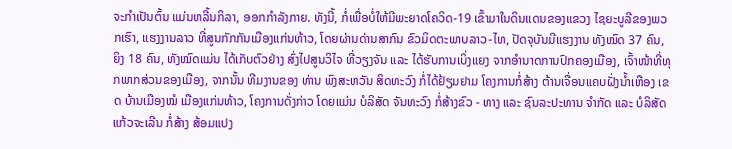ຈະກໍາເປັນຕົ້ນ ແມ່ນຫລີ້ນກິລາ, ອອກກໍາລັງກາຍ. ທັງນີ້, ກໍ່ເພື່ອບໍ່ໃຫ້ມີພະຍາດໂຄວິດ-19 ເຂົ້າມາໃນດິນແດນຂອງແຂວງ ໄຊຍະບູລີຂອງພວກເຮົາ, ແຮງງານລາວ ທີ່ສູນກັກກັນເມືອງແກ່ນທ້າວ, ໂດຍຜ່ານດ່ານສາກົນ ຂົວມິດຕະພາບລາວ-ໄທ, ປັດຈຸບັນມີແຮງງານ ທັງໝົດ 37 ຄົນ, ຍິງ 18 ຄົນ, ທັງໝົດແມ່ນ ໄດ້ເກັບຕົວຢ່າງ ສົ່ງໄປສູນວິໄຈ ທີ່ວຽງຈັນ ແລະ ໄດ້ຮັບການເບິ່ງແຍງ ຈາກອໍານາດການປົກຄອງເມືອງ, ເຈົ້າໜ້າທີ່ທຸກພາກສ່ວນຂອງເມືອງ, ຈາກນັ້ນ ທີມງານຂອງ ທ່ານ ພົງສະຫວັນ ສິດທະວົງ ກໍ່ໄດ້ຢ້ຽມຢາມ ໂຄງການກໍ່ສ້າງ ຕ້ານເຈື່ອນແຄບຝັ່ງນໍ້າເຫືອງ ເຂດ ບ້ານເມືອງໝໍ ເມືອງແກ່ນທ້າວ, ໂຄງການດັ່ງກ່າວ ໂດຍແມ່ນ ບໍລິສັດ ຈັນທະວົງ ກໍ່ສ້າງຂົວ - ທາງ ແລະ ຊົນລະປະທານ ຈຳກັດ ແລະ ບໍລິສັດ ແກ້ວຈະເລີນ ກໍ່ສ້າງ ສ້ອມແປງ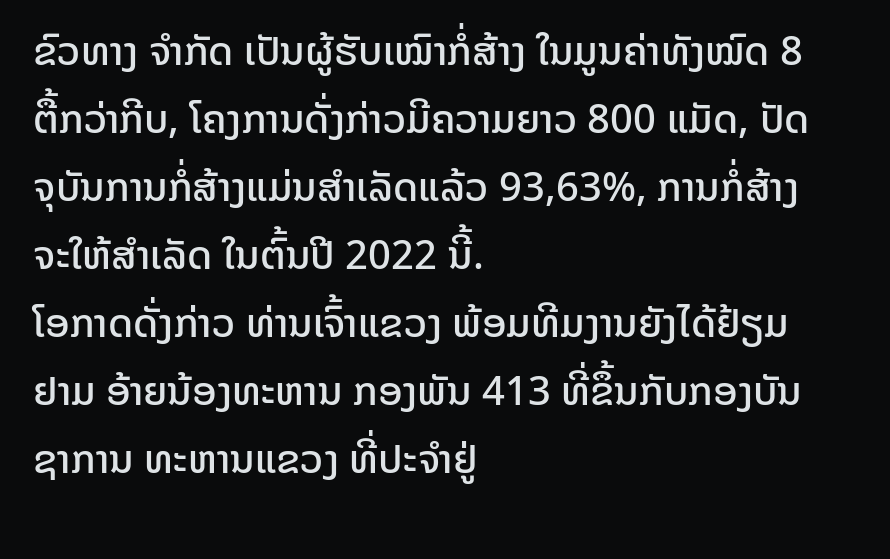ຂົວທາງ ຈຳກັດ ເປັນຜູ້ຮັບເໝົາກໍ່ສ້າງ ໃນມູນຄ່າທັງໝົດ 8 ຕື້ກວ່າກີບ, ໂຄງການດັ່ງກ່າວມີຄວາມຍາວ 800 ແມັດ, ປັດຈຸບັນການກໍ່ສ້າງແມ່ນສໍາເລັດແລ້ວ 93,63%, ການກໍ່ສ້າງຈະໃຫ້ສໍາເລັດ ໃນຕົ້ນປີ 2022 ນີ້.
ໂອກາດດັ່ງກ່າວ ທ່ານເຈົ້າແຂວງ ພ້ອມທີມງານຍັງໄດ້ຢ້ຽມຢາມ ອ້າຍນ້ອງທະຫານ ກອງພັນ 413 ທີ່ຂຶ້ນກັບກອງບັນຊາການ ທະຫານແຂວງ ທີ່ປະຈໍາຢູ່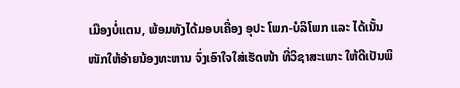ເມືອງບໍ່ແຕນ, ພ້ອມທັງໄດ້ມອບເຄື່ອງ ອຸປະ ໂພກ-ບໍລິໂພກ ແລະ ໄດ້ເນັ້ນໜັກໃຫ້ອ້າຍນ້ອງທະຫານ ຈົ່ງເອົາໃຈໃສ່ເຮັດໜ້າ ທີ່ວິຊາສະເພາະ ໃຫ້ດີເປັນພິ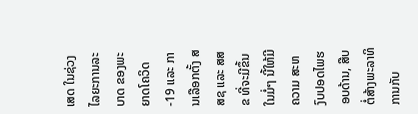ເສດ ໃນຊ່ວງໄລຍະການລະບາດ ຂອງພະຍາດໂຄວິດ-19 ແລະ ການເລືອກຕັ້ງ ສສຊ ແລະ ສສຂ ທີ່ຈະມີຂຶ້ນໃນມໍ່ໆ ນີ້ໃຫ້ມີຄວາມ ສະຫງົບປອດໄພຮອບດ້ານ, ສືບຕໍ່ສ້າງພະລາທິ ການກັບ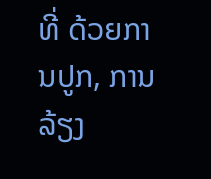ທີ່ ດ້ວຍການປູກ, ການລ້ຽງ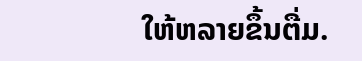ໃຫ້ຫລາຍຂຶ້ນຕື່ມ.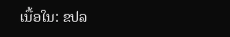ເນື້ອໃນ: ຂປລ